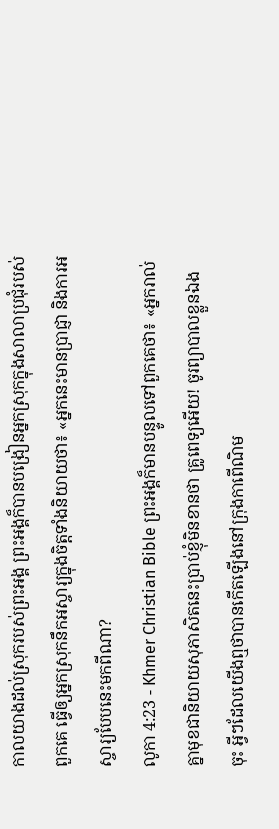កាលយាងដល់ស្រុករបស់ព្រះអង្គ ព្រះអង្គក៏បានបង្រៀនអ្នកស្រុកក្នុងសាលាប្រជុំរបស់ពួកគេ ធ្វើឲ្យអ្នកស្រុកនឹកអស្ចារ្យក្នុងចិត្ដទាំងនិយាយថា៖ «អ្នកនេះមានប្រាជ្ញា និងការអស្ចារ្យបែបនេះមកពីណា?
លូកា 4:23 - Khmer Christian Bible ព្រះអង្គក៏មានបន្ទូលទៅពួកគេថា៖ «អ្នករាល់គ្នាមុខជានិយាយសុភាសិតនេះប្រាប់ខ្ញុំមិនខានថា គ្រូពេទ្យអើយ! ចូរព្យាបាលខ្លួនឯងចុះ អ្វីៗដែលយើងឮថាបានកើតឡើងនៅក្រុងកាពើណិម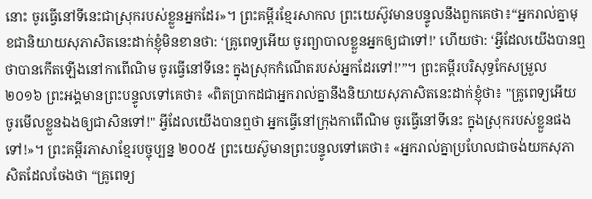នោះ ចូរធ្វើនៅទីនេះជាស្រុករបស់ខ្លួនអ្នកដែរ»។ ព្រះគម្ពីរខ្មែរសាកល ព្រះយេស៊ូវមានបន្ទូលនឹងពួកគេថា៖“អ្នករាល់គ្នាមុខជានិយាយសុភាសិតនេះដាក់ខ្ញុំមិនខានថា: ‘គ្រូពេទ្យអើយ ចូរព្យាបាលខ្លួនអ្នកឲ្យជាទៅ!’ ហើយថា: ‘អ្វីដែលយើងបានឮថាបានកើតឡើងនៅកាពើណិម ចូរធ្វើនៅទីនេះ ក្នុងស្រុកកំណើតរបស់អ្នកដែរទៅ!’”។ ព្រះគម្ពីរបរិសុទ្ធកែសម្រួល ២០១៦ ព្រះអង្គមានព្រះបន្ទូលទៅគេថា៖ «ពិតប្រាកដជាអ្នករាល់គ្នានឹងនិយាយសុភាសិតនេះដាក់ខ្ញុំថា៖ "គ្រូពេទ្យអើយ ចូរមើលខ្លួនឯងឲ្យជាសិនទៅ!" អ្វីដែលយើងបានឮថា អ្នកធ្វើនៅក្រុងកាពើណិម ចូរធ្វើនៅទីនេះ ក្នុងស្រុករបស់ខ្លួនផងទៅ!»។ ព្រះគម្ពីរភាសាខ្មែរបច្ចុប្បន្ន ២០០៥ ព្រះយេស៊ូមានព្រះបន្ទូលទៅគេថា៖ «អ្នករាល់គ្នាប្រហែលជាចង់យកសុភាសិតដែលចែងថា “គ្រូពេទ្យ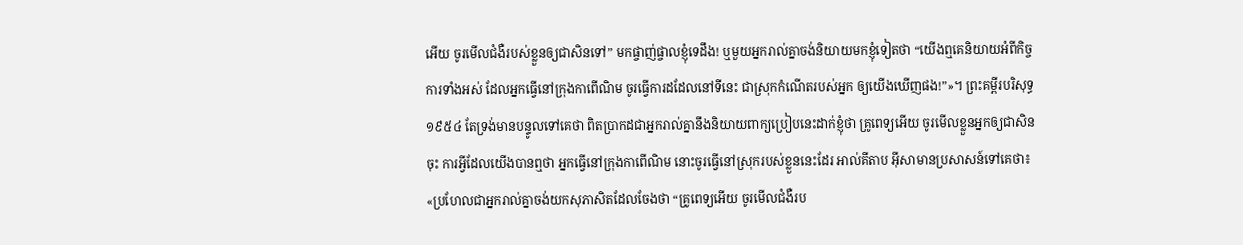អើយ ចូរមើលជំងឺរបស់ខ្លួនឲ្យជាសិនទៅ” មកផ្ចាញ់ផ្ចាលខ្ញុំទេដឹង! ឬមួយអ្នករាល់គ្នាចង់និយាយមកខ្ញុំទៀតថា “យើងឮគេនិយាយអំពីកិច្ចការទាំងអស់ ដែលអ្នកធ្វើនៅក្រុងកាពើណិម ចូរធ្វើការដដែលនៅទីនេះ ជាស្រុកកំណើតរបស់អ្នក ឲ្យយើងឃើញផង!”»។ ព្រះគម្ពីរបរិសុទ្ធ ១៩៥៤ តែទ្រង់មានបន្ទូលទៅគេថា ពិតប្រាកដជាអ្នករាល់គ្នានឹងនិយាយពាក្យប្រៀបនេះដាក់ខ្ញុំថា គ្រូពេទ្យអើយ ចូរមើលខ្លួនអ្នកឲ្យជាសិនចុះ ការអ្វីដែលយើងបានឮថា អ្នកធ្វើនៅក្រុងកាពើណិម នោះចូរធ្វើនៅស្រុករបស់ខ្លួននេះដែរ អាល់គីតាប អ៊ីសាមានប្រសាសន៍ទៅគេថា៖ «ប្រហែលជាអ្នករាល់គ្នាចង់យកសុភាសិតដែលចែងថា “គ្រូពេទ្យអើយ ចូរមើលជំងឺរប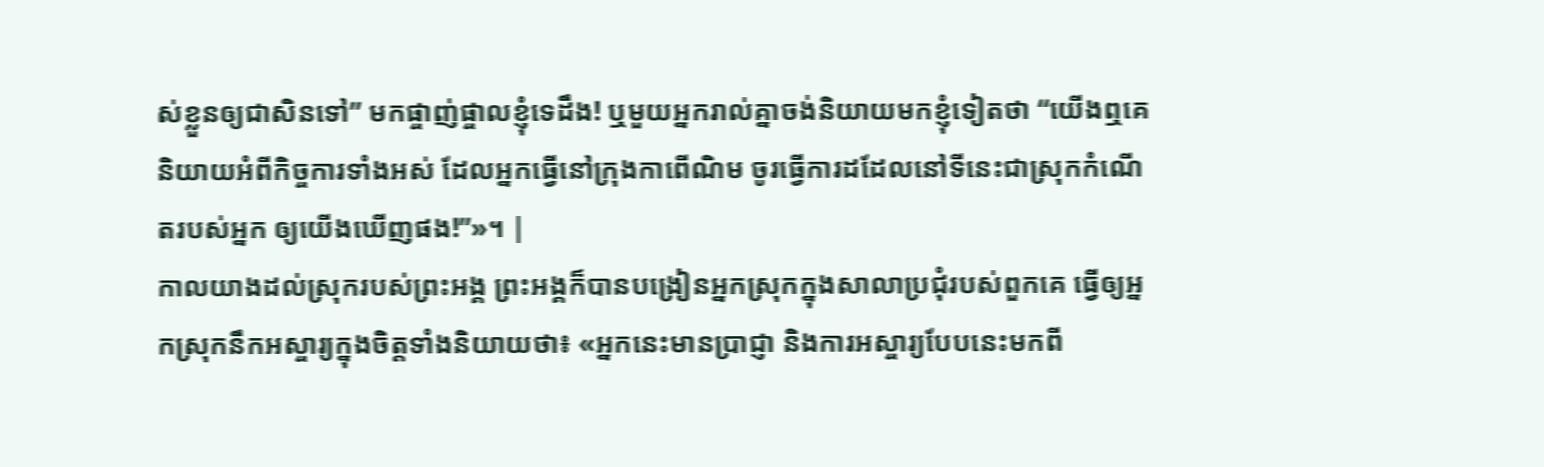ស់ខ្លួនឲ្យជាសិនទៅ” មកផ្ចាញ់ផ្ចាលខ្ញុំទេដឹង! ឬមួយអ្នករាល់គ្នាចង់និយាយមកខ្ញុំទៀតថា “យើងឮគេនិយាយអំពីកិច្ចការទាំងអស់ ដែលអ្នកធ្វើនៅក្រុងកាពើណិម ចូរធ្វើការដដែលនៅទីនេះជាស្រុកកំណើតរបស់អ្នក ឲ្យយើងឃើញផង!”»។ |
កាលយាងដល់ស្រុករបស់ព្រះអង្គ ព្រះអង្គក៏បានបង្រៀនអ្នកស្រុកក្នុងសាលាប្រជុំរបស់ពួកគេ ធ្វើឲ្យអ្នកស្រុកនឹកអស្ចារ្យក្នុងចិត្ដទាំងនិយាយថា៖ «អ្នកនេះមានប្រាជ្ញា និងការអស្ចារ្យបែបនេះមកពី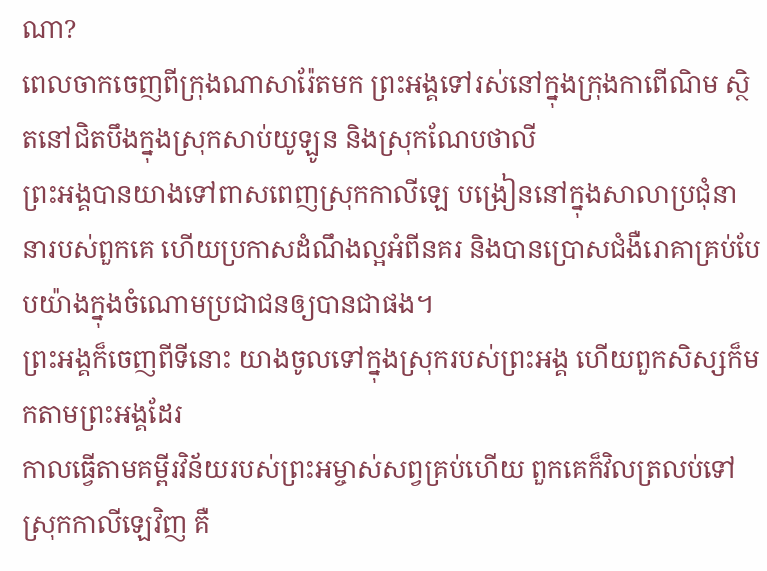ណា?
ពេលចាកចេញពីក្រុងណាសារ៉ែតមក ព្រះអង្គទៅរស់នៅក្នុងក្រុងកាពើណិម ស្ថិតនៅជិតបឹងក្នុងស្រុកសាប់យូឡូន និងស្រុកណែបថាលី
ព្រះអង្គបានយាងទៅពាសពេញស្រុកកាលីឡេ បង្រៀននៅក្នុងសាលាប្រជុំនានារបស់ពួកគេ ហើយប្រកាសដំណឹងល្អអំពីនគរ និងបានប្រោសជំងឺរោគាគ្រប់បែបយ៉ាងក្នុងចំណោមប្រជាជនឲ្យបានជាផង។
ព្រះអង្គក៏ចេញពីទីនោះ យាងចូលទៅក្នុងស្រុករបស់ព្រះអង្គ ហើយពួកសិស្សក៏មកតាមព្រះអង្គដែរ
កាលធ្វើតាមគម្ពីរវិន័យរបស់ព្រះអម្ចាស់សព្វគ្រប់ហើយ ពួកគេក៏វិលត្រលប់ទៅស្រុកកាលីឡេវិញ គឺ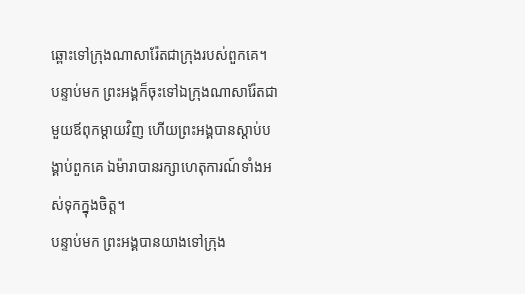ឆ្ពោះទៅក្រុងណាសារ៉ែតជាក្រុងរបស់ពួកគេ។
បន្ទាប់មក ព្រះអង្គក៏ចុះទៅឯក្រុងណាសារ៉ែតជាមួយឪពុកម្ដាយវិញ ហើយព្រះអង្គបានស្ដាប់បង្គាប់ពួកគេ ឯម៉ារាបានរក្សាហេតុការណ៍ទាំងអស់ទុកក្នុងចិត្ដ។
បន្ទាប់មក ព្រះអង្គបានយាងទៅក្រុង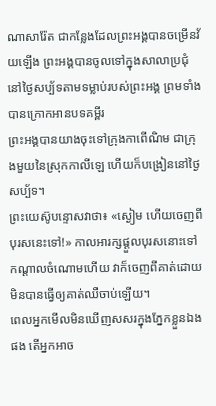ណាសារ៉ែត ជាកន្លែងដែលព្រះអង្គបានចម្រើនវ័យឡើង ព្រះអង្គបានចូលទៅក្នុងសាលាប្រជុំនៅថ្ងៃសប្ប័ទតាមទម្លាប់របស់ព្រះអង្គ ព្រមទាំងបានក្រោកអានបទគម្ពីរ
ព្រះអង្គបានយាងចុះទៅក្រុងកាពើណិម ជាក្រុងមួយនៃស្រុកកាលីឡេ ហើយក៏បង្រៀននៅថ្ងៃសប្ប័ទ។
ព្រះយេស៊ូបន្ទោសវាថា៖ «ស្ងៀម ហើយចេញពីបុរសនេះទៅ!» កាលអារក្សផ្ដួលបុរសនោះទៅកណ្ដាលចំណោមហើយ វាក៏ចេញពីគាត់ដោយមិនបានធ្វើឲ្យគាត់ឈឺចាប់ឡើយ។
ពេលអ្នកមើលមិនឃើញសសរក្នុងភ្នែកខ្លួនឯងផង តើអ្នកអាច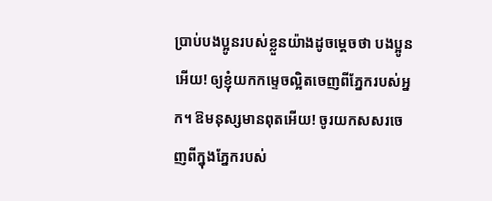ប្រាប់បងប្អូនរបស់ខ្លួនយ៉ាងដូចម្ដេចថា បងប្អូនអើយ! ឲ្យខ្ញុំយកកម្ទេចល្អិតចេញពីភ្នែករបស់អ្នក។ ឱមនុស្សមានពុតអើយ! ចូរយកសសរចេញពីក្នុងភ្នែករបស់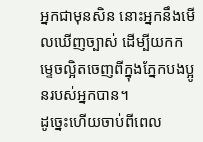អ្នកជាមុនសិន នោះអ្នកនឹងមើលឃើញច្បាស់ ដើម្បីយកកម្ទេចល្អិតចេញពីក្នុងភ្នែកបងប្អូនរបស់អ្នកបាន។
ដូច្នេះហើយចាប់ពីពេល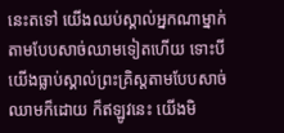នេះតទៅ យើងឈប់ស្គាល់អ្នកណាម្នាក់តាមបែបសាច់ឈាមទៀតហើយ ទោះបីយើងធ្លាប់ស្គាល់ព្រះគ្រិស្ដតាមបែបសាច់ឈាមក៏ដោយ ក៏ឥឡូវនេះ យើងមិ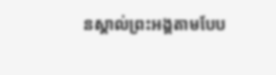នស្គាល់ព្រះអង្គតាមបែប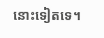នោះទៀតទេ។